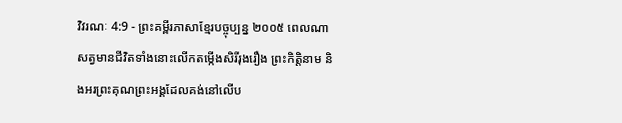វិវរណៈ 4:9 - ព្រះគម្ពីរភាសាខ្មែរបច្ចុប្បន្ន ២០០៥ ពេលណាសត្វមានជីវិតទាំងនោះលើកតម្កើងសិរីរុងរឿង ព្រះកិត្តិនាម និងអរព្រះគុណព្រះអង្គដែលគង់នៅលើប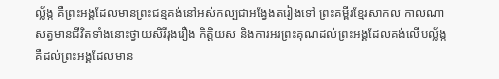ល្ល័ង្ក គឺព្រះអង្គដែលមានព្រះជន្មគង់នៅអស់កល្បជាអង្វែងតរៀងទៅ ព្រះគម្ពីរខ្មែរសាកល កាលណាសត្វមានជីវិតទាំងនោះថ្វាយសិរីរុងរឿង កិត្តិយស និងការអរព្រះគុណដល់ព្រះអង្គដែលគង់លើបល្ល័ង្ក គឺដល់ព្រះអង្គដែលមាន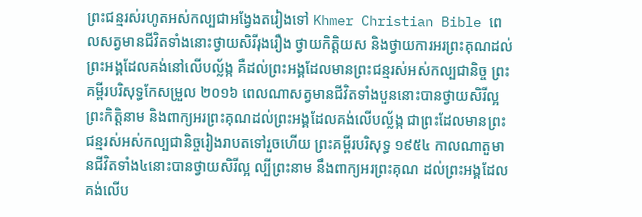ព្រះជន្មរស់រហូតអស់កល្បជាអង្វែងតរៀងទៅ Khmer Christian Bible ពេលសត្វមានជីវិតទាំងនោះថ្វាយសិរីរុងរឿង ថ្វាយកិត្ដិយស និងថ្វាយការអរព្រះគុណដល់ព្រះអង្គដែលគង់នៅលើបល្ល័ង្ក គឺដល់ព្រះអង្គដែលមានព្រះជន្មរស់អស់កល្បជានិច្ច ព្រះគម្ពីរបរិសុទ្ធកែសម្រួល ២០១៦ ពេលណាសត្វមានជីវិតទាំងបួននោះបានថ្វាយសិរីល្អ ព្រះកិត្តិនាម និងពាក្យអរព្រះគុណដល់ព្រះអង្គដែលគង់លើបល្ល័ង្ក ជាព្រះដែលមានព្រះជន្មរស់អស់កល្បជានិច្ចរៀងរាបតទៅរួចហើយ ព្រះគម្ពីរបរិសុទ្ធ ១៩៥៤ កាលណាតួមានជីវិតទាំង៤នោះបានថ្វាយសិរីល្អ ល្បីព្រះនាម នឹងពាក្យអរព្រះគុណ ដល់ព្រះអង្គដែលគង់លើប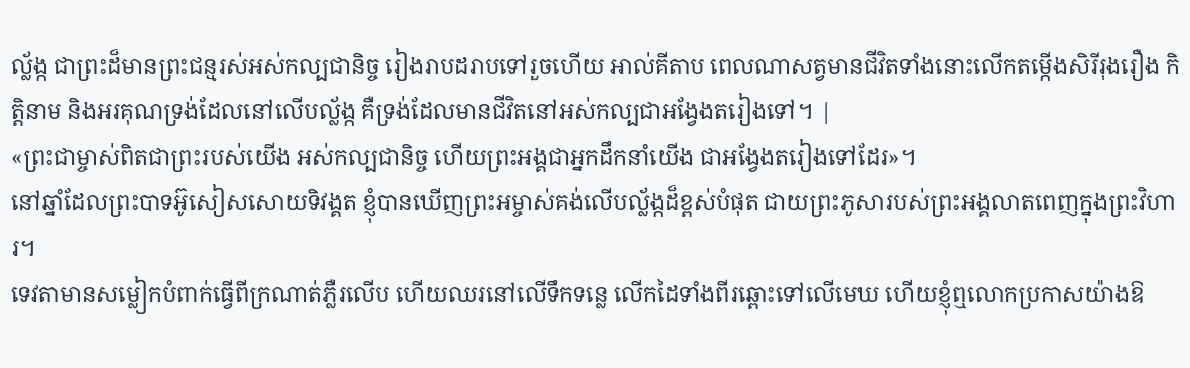ល្ល័ង្ក ជាព្រះដ៏មានព្រះជន្មរស់អស់កល្បជានិច្ច រៀងរាបដរាបទៅរួចហើយ អាល់គីតាប ពេលណាសត្វមានជីវិតទាំងនោះលើកតម្កើងសិរីរុងរឿង កិត្ដិនាម និងអរគុណទ្រង់ដែលនៅលើបល្ល័ង្ក គឺទ្រង់ដែលមានជីវិតនៅអស់កល្បជាអង្វែងតរៀងទៅ។ |
«ព្រះជាម្ចាស់ពិតជាព្រះរបស់យើង អស់កល្បជានិច្ច ហើយព្រះអង្គជាអ្នកដឹកនាំយើង ជាអង្វែងតរៀងទៅដែរ»។
នៅឆ្នាំដែលព្រះបាទអ៊ូសៀសសោយទិវង្គត ខ្ញុំបានឃើញព្រះអម្ចាស់គង់លើបល្ល័ង្កដ៏ខ្ពស់បំផុត ជាយព្រះភូសារបស់ព្រះអង្គលាតពេញក្នុងព្រះវិហារ។
ទេវតាមានសម្លៀកបំពាក់ធ្វើពីក្រណាត់ភ្លឺរលើប ហើយឈរនៅលើទឹកទន្លេ លើកដៃទាំងពីរឆ្ពោះទៅលើមេឃ ហើយខ្ញុំឮលោកប្រកាសយ៉ាងឱ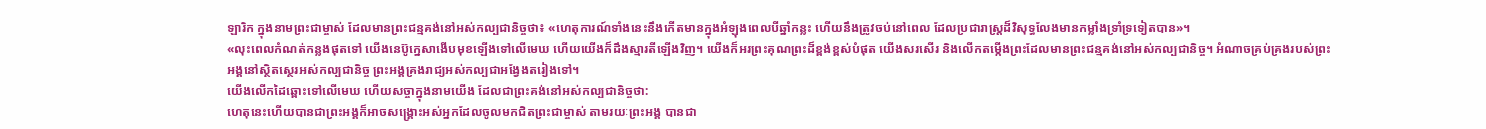ឡារិក ក្នុងនាមព្រះជាម្ចាស់ ដែលមានព្រះជន្មគង់នៅអស់កល្បជានិច្ចថា៖ «ហេតុការណ៍ទាំងនេះនឹងកើតមានក្នុងអំឡុងពេលបីឆ្នាំកន្លះ ហើយនឹងត្រូវចប់នៅពេល ដែលប្រជារាស្ត្រដ៏វិសុទ្ធលែងមានកម្លាំងទ្រាំទ្រទៀតបាន»។
«លុះពេលកំណត់កន្លងផុតទៅ យើងនេប៊ូក្នេសាងើបមុខឡើងទៅលើមេឃ ហើយយើងក៏ដឹងស្មារតីឡើងវិញ។ យើងក៏អរព្រះគុណព្រះដ៏ខ្ពង់ខ្ពស់បំផុត យើងសរសើរ និងលើកតម្កើងព្រះដែលមានព្រះជន្មគង់នៅអស់កល្បជានិច្ច។ អំណាចគ្រប់គ្រងរបស់ព្រះអង្គនៅស្ថិតស្ថេរអស់កល្បជានិច្ច ព្រះអង្គគ្រងរាជ្យអស់កល្បជាអង្វែងតរៀងទៅ។
យើងលើកដៃឆ្ពោះទៅលើមេឃ ហើយសច្ចាក្នុងនាមយើង ដែលជាព្រះគង់នៅអស់កល្បជានិច្ចថា:
ហេតុនេះហើយបានជាព្រះអង្គក៏អាចសង្គ្រោះអស់អ្នកដែលចូលមកជិតព្រះជាម្ចាស់ តាមរយៈព្រះអង្គ បានជា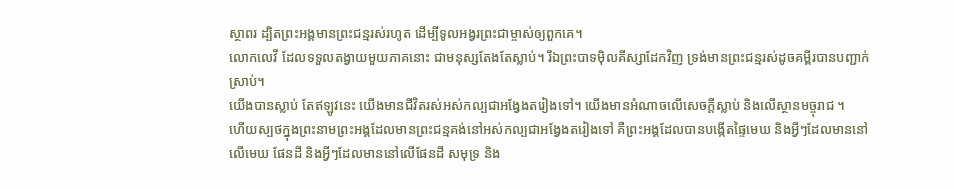ស្ថាពរ ដ្បិតព្រះអង្គមានព្រះជន្មរស់រហូត ដើម្បីទូលអង្វរព្រះជាម្ចាស់ឲ្យពួកគេ។
លោកលេវី ដែលទទួលតង្វាយមួយភាគនោះ ជាមនុស្សតែងតែស្លាប់។ រីឯព្រះបាទម៉ិលគីស្សាដែកវិញ ទ្រង់មានព្រះជន្មរស់ដូចគម្ពីរបានបញ្ជាក់ស្រាប់។
យើងបានស្លាប់ តែឥឡូវនេះ យើងមានជីវិតរស់អស់កល្បជាអង្វែងតរៀងទៅ។ យើងមានអំណាចលើសេចក្ដីស្លាប់ និងលើស្ថានមច្ចុរាជ ។
ហើយស្បថក្នុងព្រះនាមព្រះអង្គដែលមានព្រះជន្មគង់នៅអស់កល្បជាអង្វែងតរៀងទៅ គឺព្រះអង្គដែលបានបង្កើតផ្ទៃមេឃ និងអ្វីៗដែលមាននៅលើមេឃ ផែនដី និងអ្វីៗដែលមាននៅលើផែនដី សមុទ្រ និង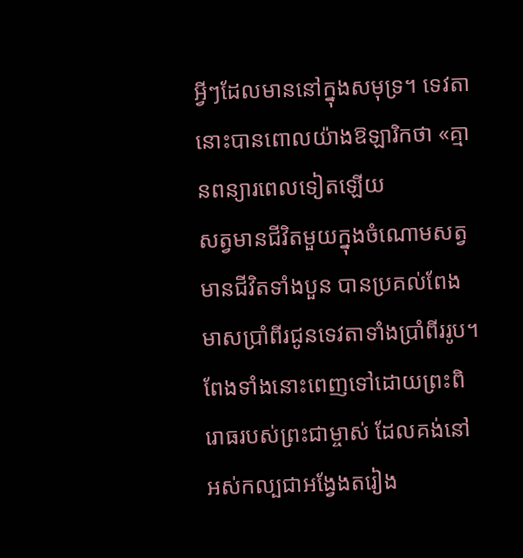អ្វីៗដែលមាននៅក្នុងសមុទ្រ។ ទេវតានោះបានពោលយ៉ាងឱឡារិកថា «គ្មានពន្យារពេលទៀតឡើយ
សត្វមានជីវិតមួយក្នុងចំណោមសត្វមានជីវិតទាំងបួន បានប្រគល់ពែងមាសប្រាំពីរជូនទេវតាទាំងប្រាំពីររូប។ ពែងទាំងនោះពេញទៅដោយព្រះពិរោធរបស់ព្រះជាម្ចាស់ ដែលគង់នៅអស់កល្បជាអង្វែងតរៀង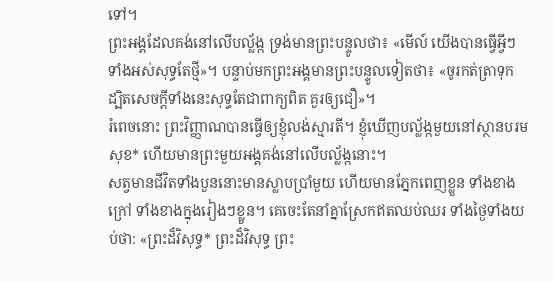ទៅ។
ព្រះអង្គដែលគង់នៅលើបល្ល័ង្ក ទ្រង់មានព្រះបន្ទូលថា៖ «មើល៍ យើងបានធ្វើអ្វីៗទាំងអស់សុទ្ធតែថ្មី»។ បន្ទាប់មកព្រះអង្គមានព្រះបន្ទូលទៀតថា៖ «ចូរកត់ត្រាទុក ដ្បិតសេចក្ដីទាំងនេះសុទ្ធតែជាពាក្យពិត គួរឲ្យជឿ»។
រំពេចនោះ ព្រះវិញ្ញាណបានធ្វើឲ្យខ្ញុំលង់ស្មារតី។ ខ្ញុំឃើញបល្ល័ង្កមួយនៅស្ថានបរមសុខ* ហើយមានព្រះមួយអង្គគង់នៅលើបល្ល័ង្កនោះ។
សត្វមានជីវិតទាំងបួននោះមានស្លាបប្រាំមួយ ហើយមានភ្នែកពេញខ្លួន ទាំងខាងក្រៅ ទាំងខាងក្នុងរៀងៗខ្លួន។ គេចេះតែនាំគ្នាស្រែកឥតឈប់ឈរ ទាំងថ្ងៃទាំងយប់ថា: «ព្រះដ៏វិសុទ្ធ* ព្រះដ៏វិសុទ្ធ ព្រះ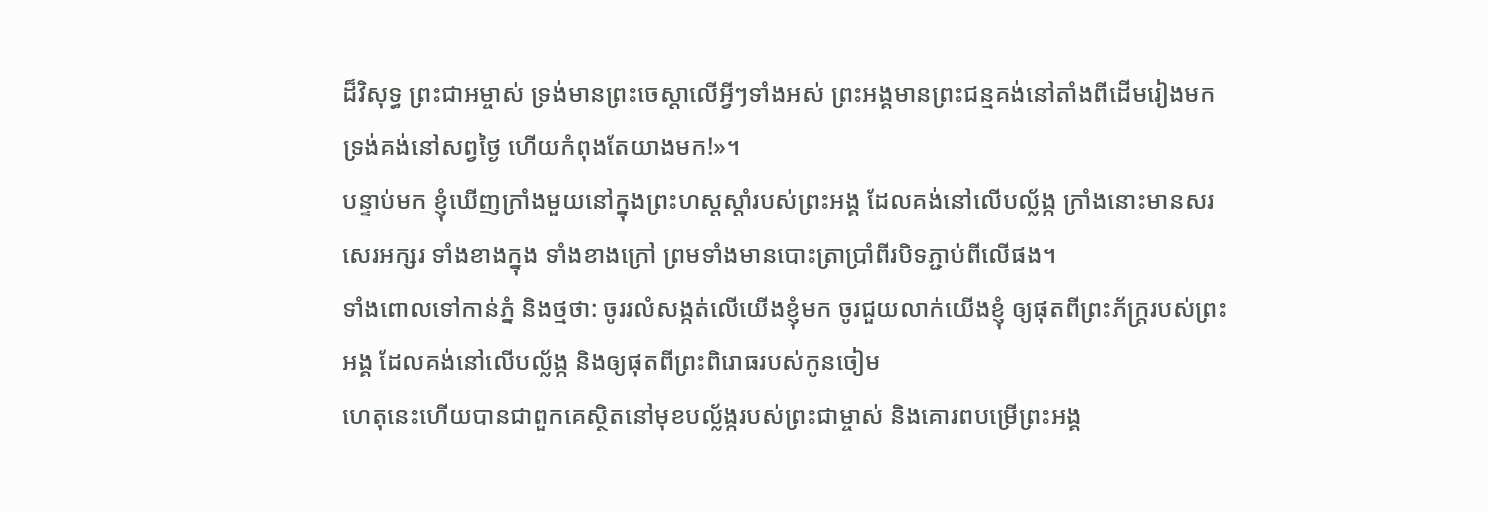ដ៏វិសុទ្ធ ព្រះជាអម្ចាស់ ទ្រង់មានព្រះចេស្ដាលើអ្វីៗទាំងអស់ ព្រះអង្គមានព្រះជន្មគង់នៅតាំងពីដើមរៀងមក ទ្រង់គង់នៅសព្វថ្ងៃ ហើយកំពុងតែយាងមក!»។
បន្ទាប់មក ខ្ញុំឃើញក្រាំងមួយនៅក្នុងព្រះហស្ដស្ដាំរបស់ព្រះអង្គ ដែលគង់នៅលើបល្ល័ង្ក ក្រាំងនោះមានសរសេរអក្សរ ទាំងខាងក្នុង ទាំងខាងក្រៅ ព្រមទាំងមានបោះត្រាប្រាំពីរបិទភ្ជាប់ពីលើផង។
ទាំងពោលទៅកាន់ភ្នំ និងថ្មថា: ចូររលំសង្កត់លើយើងខ្ញុំមក ចូរជួយលាក់យើងខ្ញុំ ឲ្យផុតពីព្រះភ័ក្ត្ររបស់ព្រះអង្គ ដែលគង់នៅលើបល្ល័ង្ក និងឲ្យផុតពីព្រះពិរោធរបស់កូនចៀម
ហេតុនេះហើយបានជាពួកគេស្ថិតនៅមុខបល្ល័ង្ករបស់ព្រះជាម្ចាស់ និងគោរពបម្រើព្រះអង្គ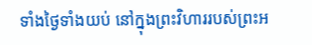ទាំងថ្ងៃទាំងយប់ នៅក្នុងព្រះវិហាររបស់ព្រះអ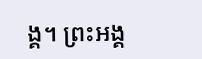ង្គ។ ព្រះអង្គ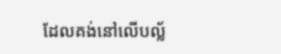ដែលគង់នៅលើបល្ល័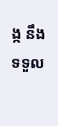ង្ក នឹងទទួល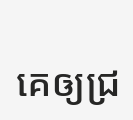គេឲ្យជ្រ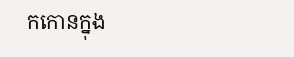កកោនក្នុង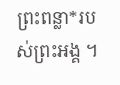ព្រះពន្លា*របស់ព្រះអង្គ ។